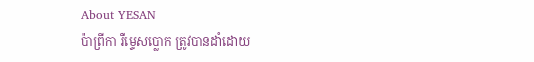About YESAN
ប៉ាព្រីកា រឺម្ទេសប្លោក ត្រូវបានដាំដោយ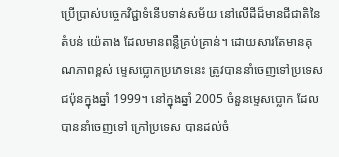ប្រើប្រាស់បច្ចេកវិជ្ជាទំនើបទាន់សម័យ នៅលើដីដ៏មានជីជាតិនៃតំបន់ យ៉េតាង ដែលមានពន្លឺគ្រប់គ្រាន់។ ដោយសារតែមានគុណភាពខ្ពស់ ម្ទេសប្លោកប្រភេទនេះ ត្រូវបាននាំចេញទៅប្រទេសជប៉ុនក្នុងឆ្នាំ 1999។ នៅក្នុងឆ្នាំ 2005 ចំនួនម្ទេសប្លោក ដែលបាននាំចេញទៅ ក្រៅប្រទេស បានដល់ចំ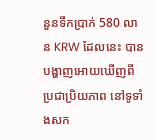នួនទឹកប្រាក់ 580 លាន KRW ដែលនេះ បានបង្ហាញអោយឃើញពីប្រជាប្រិយភាព នៅទូទាំងសក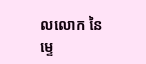លលោក នៃម្ទេ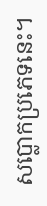សប្លោកប្រភេទនេះ។